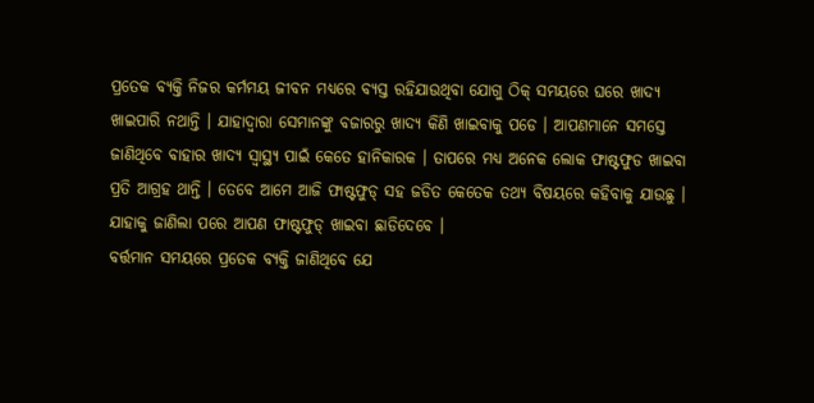ପ୍ରତେକ ବ୍ୟକ୍ତି ନିଜର କର୍ମମୟ ଜୀବନ ମଧ୍ୟରେ ବ୍ୟସ୍ତ ରହିଯାଉଥିବା ଯୋଗୁ ଠିକ୍ ସମୟରେ ଘରେ ଖାଦ୍ୟ ଖାଇପାରି ନଥାନ୍ତି । ଯାହାଦ୍ୱାରା ସେମାନଙ୍କୁ ବଜାରରୁ ଖାଦ୍ୟ କିଣି ଖାଇବାକୁ ପଡେ । ଆପଣମାନେ ସମସ୍ତେ ଜାଣିଥିବେ ବାହାର ଖାଦ୍ୟ ସ୍ୱାସ୍ଥ୍ୟ ପାଇଁ କେତେ ହାନିକାରକ । ତାପରେ ମଧ୍ୟ ଅନେକ ଲୋକ ଫାଷ୍ଟଫୁଡ ଖାଇବା ପ୍ରତି ଆଗ୍ରହ ଥାନ୍ତି । ତେବେ ଆମେ ଆଜି ଫାଷ୍ଟଫୁଡ୍ ସହ ଜଡିତ କେତେକ ତଥ୍ୟ ବିଷୟରେ କହିବାକୁ ଯାଉଛୁ । ଯାହାକୁ ଜାଣିଲା ପରେ ଆପଣ ଫାଷ୍ଟଫୁଡ୍ ଖାଇବା ଛାଡିଦେବେ ।
ବର୍ତ୍ତମାନ ସମୟରେ ପ୍ରତେକ ବ୍ୟକ୍ତି ଜାଣିଥିବେ ଯେ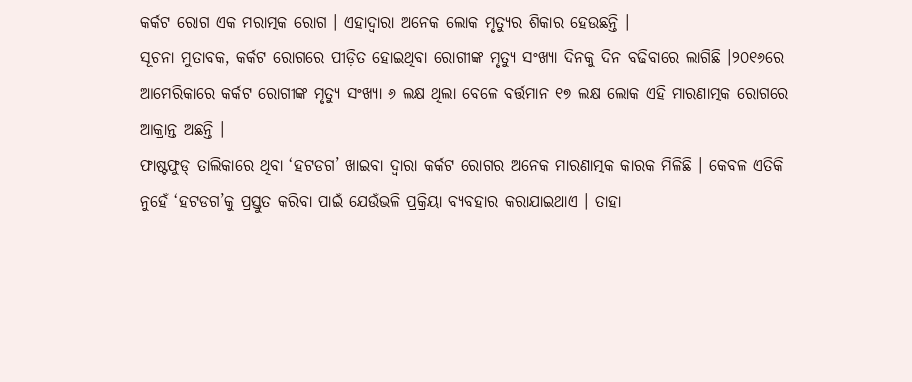କର୍କଟ ରୋଗ ଏକ ମରାତ୍ମକ ରୋଗ । ଏହାଦ୍ୱାରା ଅନେକ ଲୋକ ମୃତ୍ୟୁର ଶିକାର ହେଉଛନ୍ତି ।
ସୂଚନା ମୁତାବକ, କର୍କଟ ରୋଗରେ ପୀଡ଼ିତ ହୋଇଥିବା ରୋଗୀଙ୍କ ମୃତ୍ୟୁ ସଂଖ୍ୟା ଦିନକୁ ଦିନ ବଢିବାରେ ଲାଗିଛି ।୨୦୧୬ରେ ଆମେରିକାରେ କର୍କଟ ରୋଗୀଙ୍କ ମୃତ୍ୟୁ ସଂଖ୍ୟା ୬ ଲକ୍ଷ ଥିଲା ବେଳେ ବର୍ତ୍ତମାନ ୧୭ ଲକ୍ଷ ଲୋକ ଏହି ମାରଣାତ୍ମକ ରୋଗରେ ଆକ୍ରାନ୍ତ ଅଛନ୍ତି ।
ଫାଷ୍ଟଫୁଡ୍ ତାଲିକାରେ ଥିବା ‘ହଟଡଗ’ ଖାଇବା ଦ୍ୱାରା କର୍କଟ ରୋଗର ଅନେକ ମାରଣାତ୍ମକ କାରକ ମିଳିଛି । କେବଳ ଏତିକି ନୁହେଁ ‘ହଟଡଗ’କୁ ପ୍ରସ୍ତୁତ କରିବା ପାଇଁ ଯେଉଁଭଳି ପ୍ରକ୍ରିୟା ବ୍ୟବହାର କରାଯାଇଥାଏ । ତାହା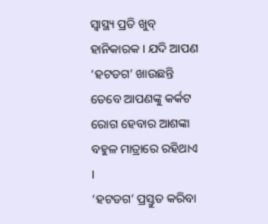ସ୍ୱାସ୍ଥ୍ୟ ପ୍ରତି ଖୁବ୍ ହାନିକାରକ । ଯଦି ଆପଣ ‘ହଟଡଗ’ ଖାଉଛନ୍ତି ତେବେ ଆପଣଙ୍କୁ କର୍କଟ ରୋଗ ହେବାର ଆଶଙ୍କା ବହୁଳ ମାତ୍ରାରେ ରହିଥାଏ ।
‘ହଟଡଗ’ ପ୍ରସ୍ତୁତ କରିବା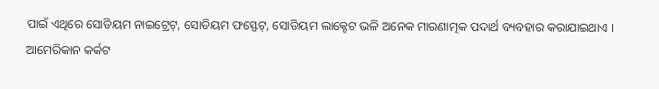ପାଇଁ ଏଥିରେ ସୋଡିୟମ ନାଇଟ୍ରେଟ୍, ସୋଡିୟମ ଫସ୍ଫେଟ୍, ସୋଡିୟମ ଲାକ୍ଟେଟ ଭଳି ଅନେକ ମାରଣାତ୍ମକ ପଦାର୍ଥ ବ୍ୟବହାର କରାଯାଇଥାଏ ।
ଆମେରିକାନ କର୍କଟ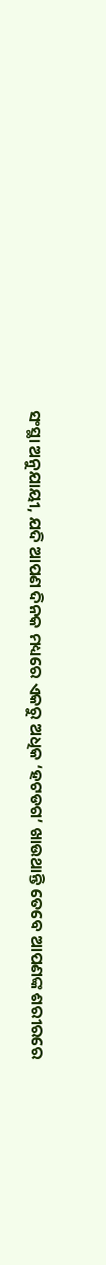ସଂସ୍ଥା ଅନୁଯାୟୀ, ଯଦି ଆପଣ ଦିନକ ମଧ୍ୟରେ ଏକରୁ ଅଧିକ ‘ହଟଡଗ’ ଖାଉଥାନ୍ତି ତେବେ ଆପଣଙ୍କ ଶରୀରରେ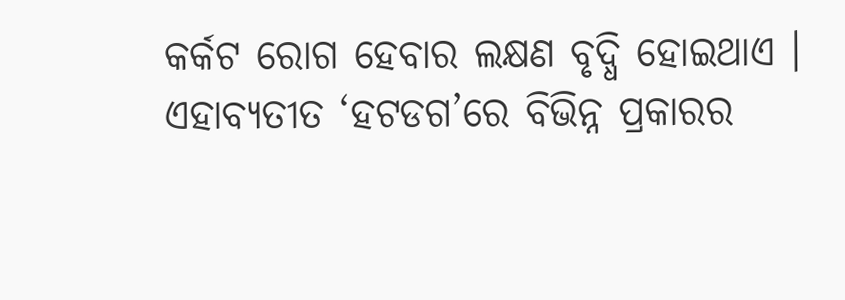କର୍କଟ ରୋଗ ହେବାର ଲକ୍ଷଣ ବୃଦ୍ଧି ହୋଇଥାଏ । ଏହାବ୍ୟତୀତ ‘ହଟଡଗ’ରେ ବିଭିନ୍ନ ପ୍ରକାରର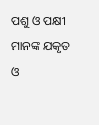ପଶୁ ଓ ପକ୍ଷୀ ମାନଙ୍କ ଯକୃତ ଓ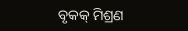ବୃକକ୍ ମିଶ୍ରଣ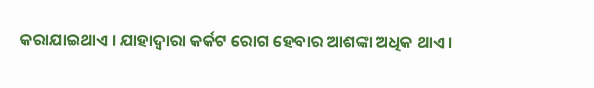କରାଯାଇଥାଏ । ଯାହାଦ୍ୱାରା କର୍କଟ ରୋଗ ହେବାର ଆଶଙ୍କା ଅଧିକ ଥାଏ ।